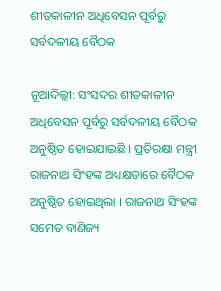ଶୀତକାଳୀନ ଅଧିବେସନ ପୂର୍ବରୁ ସର୍ବଦଳୀୟ ବୈଠକ

ନୂଆଦିଲ୍ଲୀ: ସଂସଦର ଶୀତକାଳୀନ ଅଧିବେସନ ପୂର୍ବରୁ ସର୍ବଦଳୀୟ ବୈଠକ ଅନୁଷ୍ଠିତ ହୋଇଯାଇଛି । ପ୍ରତିରକ୍ଷା ମନ୍ତ୍ରୀ ରାଜନାଥ ସିଂହଙ୍କ ଅଧ୍ୟକ୍ଷତାରେ ବୈଠକ ଅନୁଷ୍ଠିତ ହୋଇଥିଲା । ରାଜନାଥ ସିଂହଙ୍କ ସମେତ ବାଣିଜ୍ୟ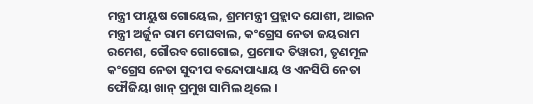ମନ୍ତ୍ରୀ ପୀୟୁଷ ଗୋୟେଲ, ଶ୍ରମମନ୍ତ୍ରୀ ପ୍ରହ୍ଲାଦ ଯୋଶୀ, ଆଇନ ମନ୍ତ୍ରୀ ଅର୍ଜୁନ ରାମ ମେଘବାଲ, କଂଗ୍ରେସ ନେତା ଜୟରାମ ରମେଶ, ଗୌରବ ଗୋଗୋଇ, ପ୍ରମୋଦ ତିୱାରୀ, ତୃଣମୂଳ କଂଗ୍ରେସ ନେତା ସୁଦୀପ ବନ୍ଦୋପାଧ୍ୟାୟ ଓ ଏନସିପି ନେତା ଫୌଜିୟା ଖାନ୍ ପ୍ରମୁଖ ସାମିଲ ଥିଲେ ।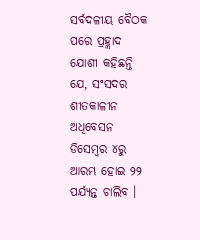ସର୍ବଦଳୀୟ ବୈଠକ ପରେ ପ୍ରହ୍ଲାଦ ଯୋଶୀ କହିଛନ୍ତି ଯେ, ସଂସଦର ଶୀତକାଳୀନ ଅଧିବେସନ ଡିସେମ୍ବର ୪ରୁ ଆରମ୍ଭ ହୋଇ ୨୨ ପର୍ଯ୍ୟନ୍ତ ଚାଲିବ ।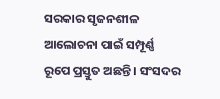ସରକାର ସୃଜନଶୀଳ ଆଲୋଚନା ପାଇଁ ସମ୍ପୂର୍ଣ୍ଣ ରୂପେ ପ୍ରସ୍ତୁତ ଅଛନ୍ତି । ସଂସଦର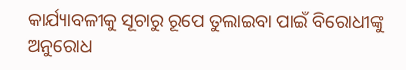କାର୍ଯ୍ୟାବଳୀକୁ ସୂଚାରୁ ରୂପେ ତୁଲାଇବା ପାଇଁ ବିରୋଧୀଙ୍କୁ ଅନୁରୋଧ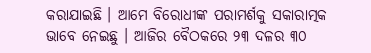କରାଯାଇଛି । ଆମେ ବିରୋଧୀଙ୍କ ପରାମର୍ଶକୁ ସକାରାତ୍ମକ ଭାବେ ନେଇଛୁ । ଆଜିର ବୈଠକରେ ୨୩ ଦଳର ୩୦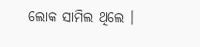ଲୋକ ସାମିଲ ଥିଲେ ।